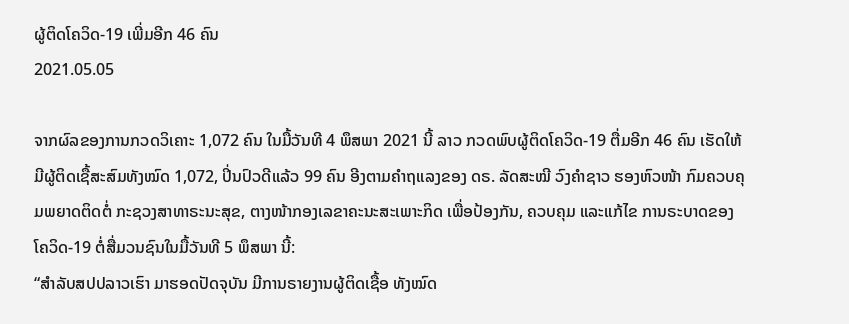ຜູ້ຕິດໂຄວິດ-19 ເພີ່ມອີກ 46 ຄົນ
2021.05.05

ຈາກຜົລຂອງການກວດວິເຄາະ 1,072 ຄົນ ໃນມື້ວັນທີ 4 ພຶສພາ 2021 ນີ້ ລາວ ກວດພົບຜູ້ຕິດໂຄວິດ-19 ຕື່ມອີກ 46 ຄົນ ເຮັດໃຫ້ມີຜູ້ຕິດເຊື້ສະສົມທັງໝົດ 1,072, ປິ່ນປົວດີແລ້ວ 99 ຄົນ ອີງຕາມຄໍາຖແລງຂອງ ດຣ. ລັດສະໝີ ວົງຄໍາຊາວ ຮອງຫົວໜ້າ ກົມຄວບຄຸມພຍາດຕິດຕໍ່ ກະຊວງສາທາຣະນະສຸຂ, ຕາງໜ້າກອງເລຂາຄະນະສະເພາະກິດ ເພື່ອປ້ອງກັນ, ຄວບຄຸມ ແລະແກ້ໄຂ ການຣະບາດຂອງໂຄວິດ-19 ຕໍ່ສື່ມວນຊົນໃນມື້ວັນທີ 5 ພຶສພາ ນີ້:
“ສໍາລັບສປປລາວເຮົາ ມາຮອດປັດຈຸບັນ ມີການຣາຍງານຜູ້ຕິດເຊື້ອ ທັງໝົດ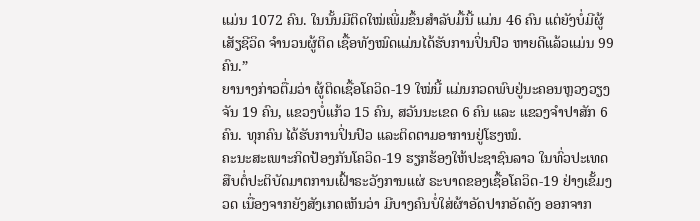ແມ່ນ 1072 ຄົນ. ໃນນັ້ນມີຕິດໃໝ່ເພີ່ມຂຶ້ນສໍາລັບມື້ນີ້ ແມ່ນ 46 ຄົນ ແຕ່ຍັງບໍ່ມີຜູ້ເສັຽຊີວິດ ຈໍານວນຜູ້ຕິດ ເຊື້ອທັງໝົດແມ່ນໄດ້ຮັບການປິ່ນປົວ ຫາຍດີແລ້ວແມ່ນ 99 ຄົນ.”
ຍານາງກ່າວຕື່ມວ່າ ຜູ້ຕິດເຊື້ອໂຄວິດ-19 ໃໝ່ນີ້ ແມ່ນກວດພົບຢູ່ນະຄອນຫຼວງວຽງຈັນ 19 ຄົນ, ແຂວງບໍ່ແກ້ວ 15 ຄົນ, ສວັນນະເຂດ 6 ຄົນ ແລະ ແຂວງຈໍາປາສັກ 6 ຄົນ. ທຸກຄົນ ໄດ້ຮັບການປິ່ນປົວ ແລະຕິດຕາມອາການຢູ່ໂຮງໝໍ.
ຄະນະສະເພາະກິດປ້ອງກັນໂຄວິດ-19 ຮຽກຮ້ອງໃຫ້ປະຊາຊົນລາວ ໃນທົ່ວປະເທດ ສືບຕໍ່ປະຕິບັດມາຕການເຝົ້າຣະວັງການແຜ່ ຣະບາດຂອງເຊື້ອໂຄວິດ-19 ຢ່າງເຂັ້ມງວດ ເນື່ອງຈາກຍັງສັງເກດເຫັນວ່າ ມີບາງຄົນບໍ່ໃສ່ຜ້າອັດປາກອັດດັງ ອອກຈາກ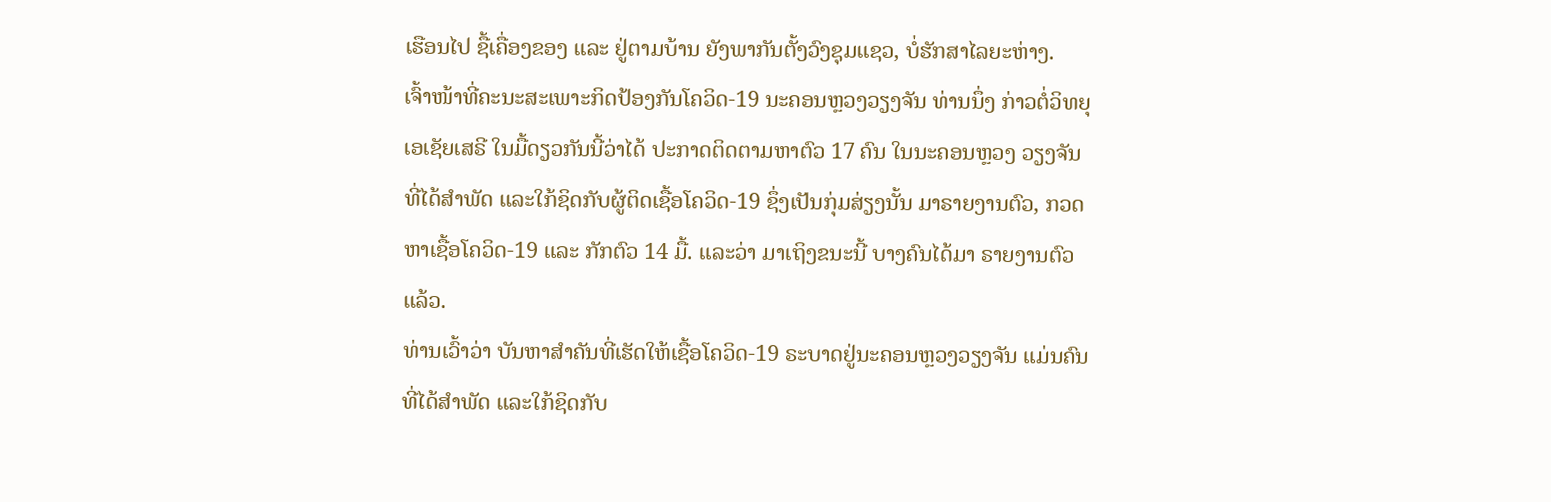ເຮືອນໄປ ຊື້ເຄື່ອງຂອງ ແລະ ຢູ່ຕາມບ້ານ ຍັງພາກັນຕັ້ງວົງຊຸມແຊວ, ບໍ່ຮັກສາໄລຍະຫ່າງ.
ເຈົ້າໜ້າທີ່ຄະນະສະເພາະກິດປ້ອງກັນໂຄວິດ-19 ນະຄອນຫຼວງວຽງຈັນ ທ່ານນຶ່ງ ກ່າວຕໍ່ວິທຍຸເອເຊັຍເສຣີ ໃນມື້ດຽວກັນນີ້ວ່າໄດ້ ປະກາດຕິດຕາມຫາຕົວ 17 ຄົນ ໃນນະຄອນຫຼວງ ວຽງຈັນ ທີ່ໄດ້ສໍາພັດ ແລະໃກ້ຊິດກັບຜູ້ຕິດເຊື້ອໂຄວິດ-19 ຊຶ່ງເປັນກຸ່ມສ່ຽງນັ້ນ ມາຣາຍງານຕົວ, ກວດຫາເຊື້ອໂຄວິດ-19 ແລະ ກັກຕົວ 14 ມື້. ແລະວ່າ ມາເຖິງຂນະນີ້ ບາງຄົນໄດ້ມາ ຣາຍງານຕົວແລ້ວ.
ທ່ານເວົ້າວ່າ ບັນຫາສໍາຄັນທີ່ເຮັດໃຫ້ເຊື້ອໂຄວິດ-19 ຣະບາດຢູ່ນະຄອນຫຼວງວຽງຈັນ ແມ່ນຄົນທີ່ໄດ້ສໍາພັດ ແລະໃກ້ຊິດກັບ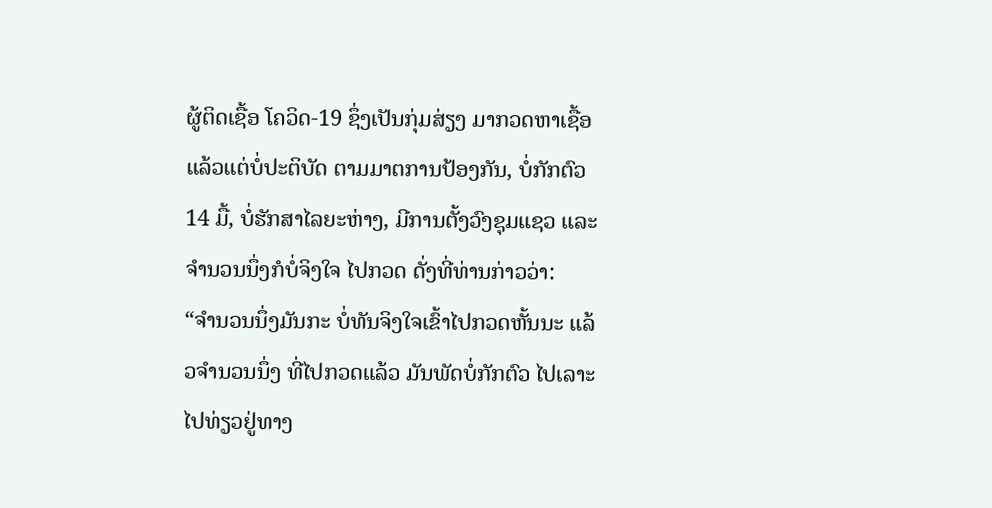ຜູ້ຕິດເຊື້ອ ໂຄວິດ-19 ຊຶ່ງເປັນກຸ່ມສ່ຽງ ມາກວດຫາເຊື້ອ ແລ້ວແຕ່ບໍ່ປະຕິບັດ ຕາມມາຕການປ້ອງກັນ, ບໍ່ກັກຕົວ 14 ມື້, ບໍ່ຮັກສາໄລຍະຫ່າງ, ມີການຕັ້ງວົງຊຸມແຊວ ແລະຈໍານວນນຶ່ງກໍບໍ່ຈິງໃຈ ໄປກວດ ດັ່ງທີ່ທ່ານກ່າວວ່າ:
“ຈໍານວນນຶ່ງມັນກະ ບໍ່ທັນຈິງໃຈເຂົ້າໄປກວດຫັ້ນນະ ແລ້ວຈໍານວນນຶ່ງ ທີ່ໄປກວດແລ້ວ ມັນພັດບໍ່ກັກຕົວ ໄປເລາະໄປທ່ຽວຢູ່ທາງ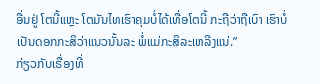ອື່ນຢູ່ ໂຕນີ້ແຫຼະ ໂຕມັນໄທເຮົາຄຸມບໍ່ໄດ້ເທື່ອໂຕນີ້ ກະຖືວ່າຖືເບົາ ເຮົາບໍ່ເປັນດອກກະສິວ່າແນວນັ້ນລະ ພໍ່ແມ່ກະສິລະເຫລີງແນ່.”
ກ່ຽວກັບເຣື່ອງທີ່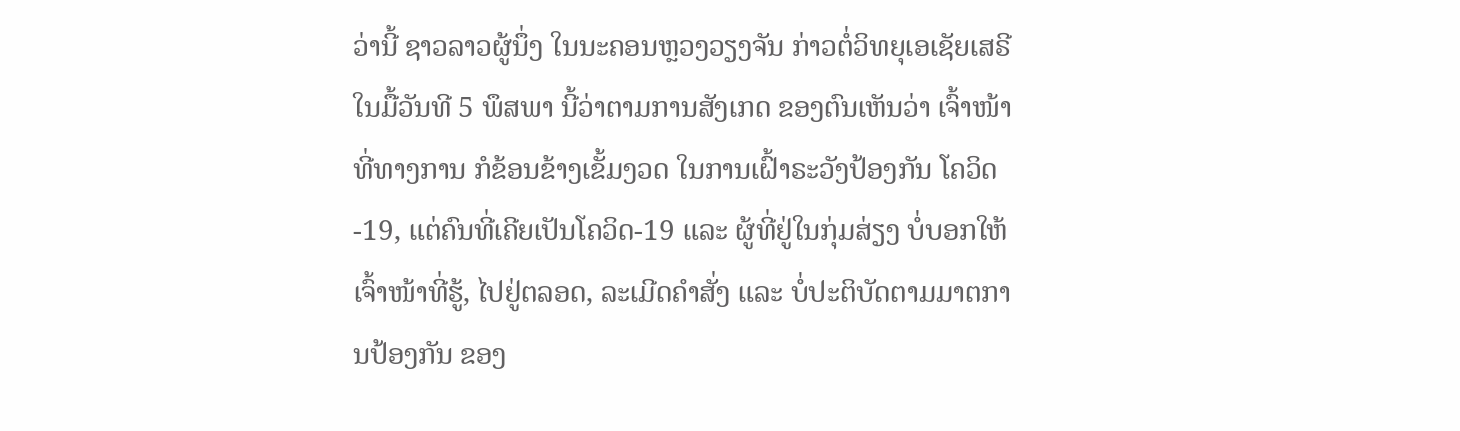ວ່ານີ້ ຊາວລາວຜູ້ນຶ່ງ ໃນນະຄອນຫຼວງວຽງຈັນ ກ່າວຕໍ່ວິທຍຸເອເຊັຍເສຣີ ໃນມື້ວັນທີ 5 ພຶສພາ ນີ້ວ່າຕາມການສັງເກດ ຂອງຕົນເຫັນວ່າ ເຈົ້າໜ້າທີ່ທາງການ ກໍຂ້ອນຂ້າງເຂັ້ມງວດ ໃນການເຝົ້າຣະວັງປ້ອງກັນ ໂຄວິດ-19, ແຕ່ຄົນທີ່ເຄີຍເປັນໂຄວິດ-19 ແລະ ຜູ້ທີ່ຢູ່ໃນກຸ່ມສ່ຽງ ບໍ່ບອກໃຫ້ເຈົ້າໜ້າທີ່ຮູ້, ໄປຢູ່ຕລອດ, ລະເມີດຄໍາສັ່ງ ແລະ ບໍ່ປະຕິບັດຕາມມາຕການປ້ອງກັນ ຂອງ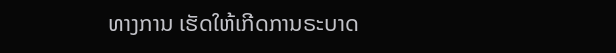ທາງການ ເຮັດໃຫ້ເກີດການຣະບາດ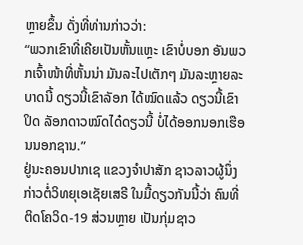ຫຼາຍຂຶ້ນ ດັ່ງທີ່ທ່ານກ່າວວ່າ:
“ພວກເຂົາທີ່ເຄີຍເປັນຫັ້ນແຫຼະ ເຂົາບໍ່ບອກ ອັນພວກເຈົ້າໜ້າທີ່ຫັ້ນນ່າ ມັນລະໄປເຕັກໆ ມັນລະຫຼາຍລະບາດນີ້ ດຽວນີ້ເຂົາລັອກ ໄດ້ໝົດແລ້ວ ດຽວນີ້ເຂົາປິດ ລັອກດາວໝົດໄດ໋ດຽວນີ້ ບໍ່ໄດ້ອອກນອກເຮືອນນອກຊານ.”
ຢູ່ນະຄອນປາກເຊ ແຂວງຈໍາປາສັກ ຊາວລາວຜູ້ນຶ່ງ ກ່າວຕໍ່ວິທຍຸເອເຊັຍເສຣີ ໃນມື້ດຽວກັນນີ້ວ່າ ຄົນທີ່ຕິດໂຄວິດ-19 ສ່ວນຫຼາຍ ເປັນກຸ່ມຊາວ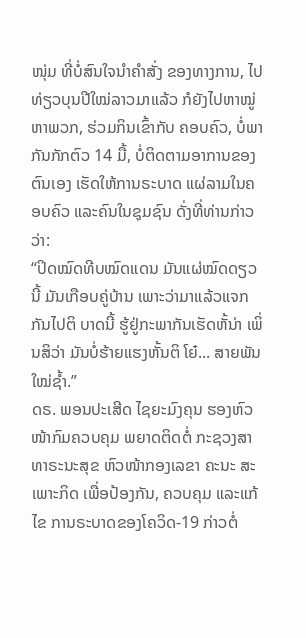ໜຸ່ມ ທີ່ບໍ່ສົນໃຈນໍາຄໍາສັ່ງ ຂອງທາງການ, ໄປທ່ຽວບຸນປີໃໝ່ລາວມາແລ້ວ ກໍຍັງໄປຫາໝູ່ຫາພວກ, ຮ່ວມກິນເຂົ້າກັບ ຄອບຄົວ, ບໍ່ພາກັນກັກຕົວ 14 ມື້, ບໍ່ຕິດຕາມອາການຂອງຕົນເອງ ເຮັດໃຫ້ການຣະບາດ ແຜ່ລາມໃນຄອບຄົວ ແລະຄົນໃນຊຸມຊົນ ດັ່ງທີ່ທ່ານກ່າວວ່າ:
“ປິດໝົດທີບໝົດແດນ ມັນແຜ່ໝົດດຽວນີ້ ມັນເກືອບຄູ່ບ້ານ ເພາະວ່າມາແລ້ວແຈກກັນໄປຕິ ບາດນີ້ ຮູ້ຢູ່ກະພາກັນເຮັດຫັ້ນ່າ ເພິ່ນສິວ່າ ມັນບໍ່ຮ້າຍແຮງຫັ້ນຕິ ໂຍ໋... ສາຍພັນໃໝ່ຊໍ້າ.”
ດຣ. ພອນປະເສີດ ໄຊຍະມົງຄຸນ ຮອງຫົວໜ້າກົມຄວບຄຸມ ພຍາດຕິດຕໍ່ ກະຊວງສາທາຣະນະສຸຂ ຫົວໜ້າກອງເລຂາ ຄະນະ ສະເພາະກິດ ເພື່ອປ້ອງກັນ, ຄວບຄຸມ ແລະແກ້ໄຂ ການຣະບາດຂອງໂຄວິດ-19 ກ່າວຕໍ່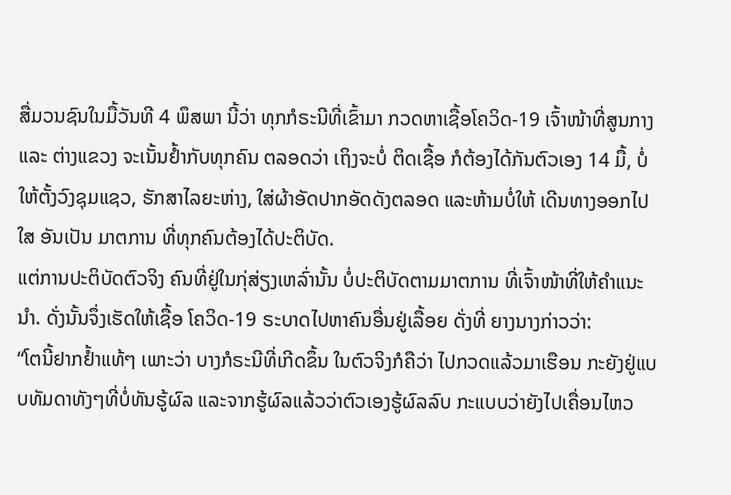ສື່ມວນຊົນໃນມື້ວັນທີ 4 ພຶສພາ ນີ້ວ່າ ທຸກກໍຣະນີທີ່ເຂົ້າມາ ກວດຫາເຊື້ອໂຄວິດ-19 ເຈົ້າໜ້າທີ່ສູນກາງ ແລະ ຕ່າງແຂວງ ຈະເນັ້ນຢໍ້າກັບທຸກຄົນ ຕລອດວ່າ ເຖິງຈະບໍ່ ຕິດເຊື້ອ ກໍຕ້ອງໄດ້ກັນຕົວເອງ 14 ມື້, ບໍ່ໃຫ້ຕັ້ງວົງຊຸມແຊວ, ຮັກສາໄລຍະຫ່າງ, ໃສ່ຜ້າອັດປາກອັດດັງຕລອດ ແລະຫ້າມບໍ່ໃຫ້ ເດີນທາງອອກໄປໃສ ອັນເປັນ ມາຕການ ທີ່ທຸກຄົນຕ້ອງໄດ້ປະຕິບັດ.
ແຕ່ການປະຕິບັດຕົວຈິງ ຄົນທີ່ຢູ່ໃນກຸ່ສ່ຽງເຫລົ່ານັ້ນ ບໍ່ປະຕິບັດຕາມມາຕການ ທີ່ເຈົ້າໜ້າທີ່ໃຫ້ຄໍາແນະນໍາ. ດັ່ງນັ້ນຈຶ່ງເຮັດໃຫ້ເຊື້ອ ໂຄວິດ-19 ຣະບາດໄປຫາຄົນອື່ນຢູ່ເລື້ອຍ ດັ່ງທີ່ ຍາງນາງກ່າວວ່າ:
“ໂຕນີ້ຢາກຢໍ້າແທ້ໆ ເພາະວ່າ ບາງກໍຣະນີທີ່ເກີດຂຶ້ນ ໃນຕົວຈິງກໍຄືວ່າ ໄປກວດແລ້ວມາເຮືອນ ກະຍັງຢູ່ແບບທັມດາທັງໆທີ່ບໍ່ທັນຮູ້ຜົລ ແລະຈາກຮູ້ຜົລແລ້ວວ່າຕົວເອງຮູ້ຜົລລົບ ກະແບບວ່າຍັງໄປເຄື່ອນໄຫວ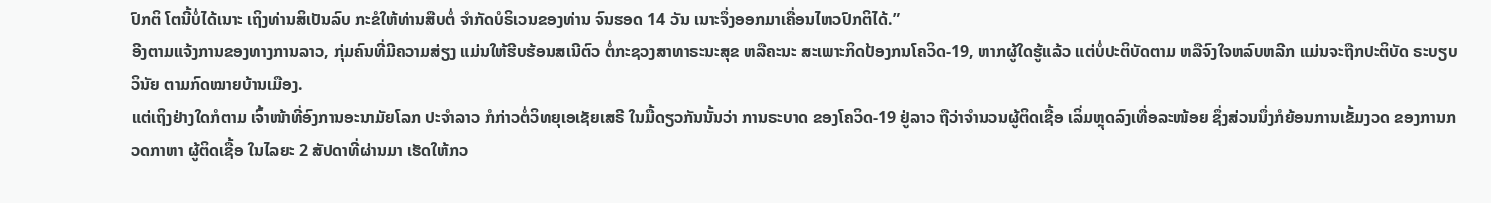ປົກຕິ ໂຕນີ້ບໍ່ໄດ້ເນາະ ເຖິງທ່ານສິເປັນລົບ ກະຂໍໃຫ້ທ່ານສືບຕໍ່ ຈໍາກັດບໍຣິເວນຂອງທ່ານ ຈົນຮອດ 14 ວັນ ເນາະຈຶ່ງອອກມາເຄື່ອນໄຫວປົກຕິໄດ້.”
ອີງຕາມແຈ້ງການຂອງທາງການລາວ, ກຸ່ມຄົນທີ່ມີຄວາມສ່ຽງ ແມ່ນໃຫ້ຮີບຮ້ອນສເນີຕົວ ຕໍ່ກະຊວງສາທາຣະນະສຸຂ ຫລືຄະນະ ສະເພາະກິດປ້ອງກນໂຄວິດ-19, ຫາກຜູ້ໃດຮູ້ແລ້ວ ແຕ່ບໍ່ປະຕິບັດຕາມ ຫລືຈົງໃຈຫລົບຫລີກ ແມ່ນຈະຖືກປະຕິບັດ ຣະບຽບວິນັຍ ຕາມກົດໝາຍບ້ານເມືອງ.
ແຕ່ເຖິງຢ່າງໃດກໍຕາມ ເຈົ້າໜ້າທີ່ອົງການອະນາມັຍໂລກ ປະຈໍາລາວ ກໍກ່າວຕໍ່ວິທຍຸເອເຊັຍເສຣີ ໃນມື້ດຽວກັນນັ້ນວ່າ ການຣະບາດ ຂອງໂຄວິດ-19 ຢູ່ລາວ ຖືວ່າຈໍານວນຜູ້ຕິດເຊື້ອ ເລິ່ມຫຼຸດລົງເທື່ອລະໜ້ອຍ ຊຶ່ງສ່ວນນຶ່ງກໍຍ້ອນການເຂັ້ມງວດ ຂອງການກວດກາຫາ ຜູ້ຕິດເຊື້ອ ໃນໄລຍະ 2 ສັປດາທີ່ຜ່ານມາ ເຮັດໃຫ້ກວ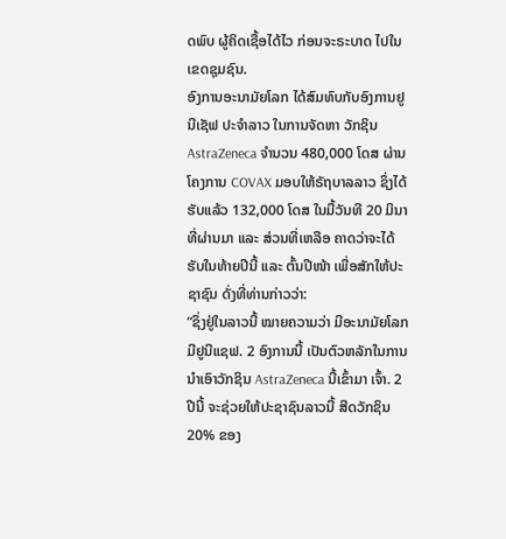ດພົບ ຜູ້ຄິດເຊື້ອໄດ້ໄວ ກ່ອນຈະຣະບາດ ໄປໃນເຂດຊຸມຊົນ.
ອົງການອະນາມັຍໂລກ ໄດ້ສົມທົບກັບອົງການຢູນີເຊັຟ ປະຈໍາລາວ ໃນການຈັດຫາ ວັກຊິນ AstraZeneca ຈໍານວນ 480,000 ໂດສ ຜ່ານໂຄງການ COVAX ມອບໃຫ້ຣັຖບາລລາວ ຊຶ່ງໄດ້ຮັບແລ້ວ 132,000 ໂດສ ໃນມື້ວັນທີ 20 ມິນາ ທີ່ຜ່ານມາ ແລະ ສ່ວນທີ່ເຫລືອ ຄາດວ່າຈະໄດ້ຮັບໃນທ້າຍປີນີ້ ແລະ ຕົ້ນປີໜ້າ ເພື່ອສັກໃຫ້ປະຊາຊົນ ດັ່ງທີ່ທ່ານກ່າວວ່າ:
“ຊຶ່ງຢູ່ໃນລາວນີ້ ໝາຍຄວາມວ່າ ມີອະນາມັຍໂລກ ມີຢູນີແຊຟ. 2 ອົງການນີ້ ເປັນຕົວຫລັກໃນການນໍາເອົາວັກຊິນ AstraZeneca ນີ້ເຂົ້າມາ ເຈົ້າ. 2 ປີນີ້ ຈະຊ່ວຍໃຫ້ປະຊາຊົນລາວນີ້ ສີດວັກຊິນ 20% ຂອງ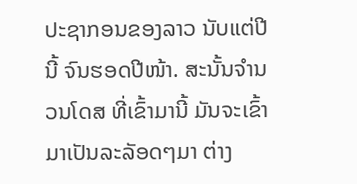ປະຊາກອນຂອງລາວ ນັບແຕ່ປີນີ້ ຈົນຮອດປີໜ້າ. ສະນັ້ນຈໍານວນໂດສ ທີ່ເຂົ້າມານີ້ ມັນຈະເຂົ້າມາເປັນລະລັອດໆມາ ຕ່າງ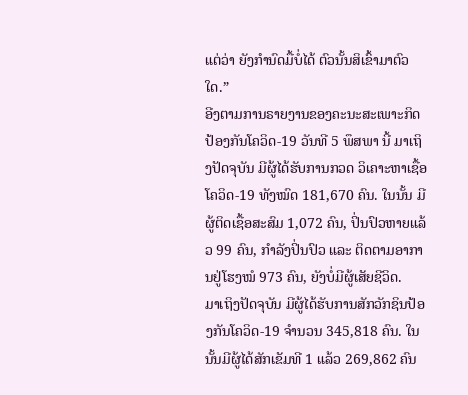ແຕ່ວ່າ ຍັງກໍານົດມື້ບໍ່ໄດ້ ຕົວນັ້ນສິເຂົ້າມາຕົວໃດ.”
ອີງຕາມການຣາຍງານຂອງຄະນະສະເພາະກິດ ປ້ອງກັນໂຄວິດ-19 ວັນທີ 5 ພຶສພາ ນີ້ ມາເຖິງປັດຈຸບັນ ມີຜູ້ໄດ້ຮັບການກວດ ວິເຄາະຫາເຊື້ອໂຄວິດ-19 ທັງໝົດ 181,670 ຄົນ. ໃນນັ້ນ ມີຜູ້ຕິດເຊື້ອສະສົມ 1,072 ຄົນ, ປິ່ນປົວຫາຍແລ້ວ 99 ຄົນ, ກໍາລັງປິ່ນປົວ ແລະ ຕິດຕາມອາການຢູ່ໂຮງໝໍ 973 ຄົນ, ຍັງບໍ່ມີຜູ້ເສັຍຊີວິດ.
ມາເຖິງປັດຈຸບັນ ມີຜູ້ໄດ້ຮັບການສັກວັກຊິນປ້ອງກັນໂຄວິດ-19 ຈໍານວນ 345,818 ຄົນ. ໃນນັ້ນມີຜູ້ໄດ້ສັກເຂັມທີ 1 ແລ້ວ 269,862 ຄົນ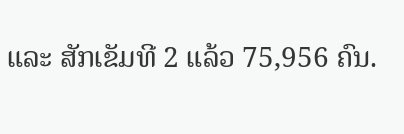ແລະ ສັກເຂັມທີ 2 ແລ້ວ 75,956 ຄົນ.